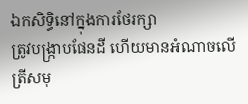ឯកសិទ្ធិនៅក្នុងការថែរក្សា
ត្រូវបង្ក្រាបផែនដី ហើយមានអំណាចលើត្រីសមុ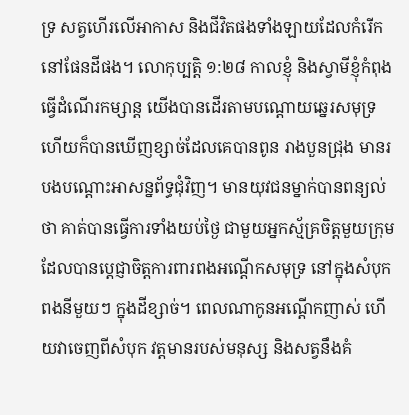ទ្រ សត្វហើរលើអាកាស និងជីវិតផងទាំងឡាយដែលកំរើកនៅផែនដីផង។ លោកុប្បត្តិ ១:២៨ កាលខ្ញុំ និងស្វាមីខ្ញុំកំពុងធ្វើដំណើរកម្សាន្ត យើងបានដើរតាមបណ្តោយឆ្នេរសមុទ្រ ហើយក៏បានឃើញខ្សាច់ដែលគេបានពូន រាងបួនជ្រុង មានរបងបណ្តោះអាសន្នព័ទ្ធជុំវិញ។ មានយុវជនម្នាក់បានពន្យល់ថា គាត់បានធ្វើការទាំងយប់ថ្ងៃ ជាមួយអ្នកស្ម័គ្រចិត្តមួយក្រុម ដែលបានប្តេជ្ញាចិត្តការពារពងអណ្តើកសមុទ្រ នៅក្នុងសំបុកពងនីមួយៗ ក្នុងដីខ្សាច់។ ពេលណាកូនអណ្តើកញាស់ ហើយវាចេញពីសំបុក វត្តមានរបស់មនុស្ស និងសត្វនឹងគំ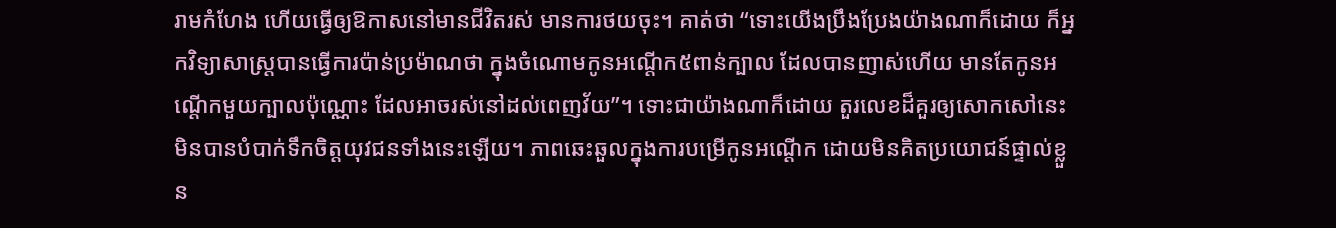រាមកំហែង ហើយធ្វើឲ្យឱកាសនៅមានជីវិតរស់ មានការថយចុះ។ គាត់ថា “ទោះយើងប្រឹងប្រែងយ៉ាងណាក៏ដោយ ក៏អ្នកវិទ្យាសាស្រ្តបានធ្វើការប៉ាន់ប្រម៉ាណថា ក្នុងចំណោមកូនអណ្តើក៥ពាន់ក្បាល ដែលបានញាស់ហើយ មានតែកូនអណ្តើកមួយក្បាលប៉ុណ្ណោះ ដែលអាចរស់នៅដល់ពេញវ័យ”។ ទោះជាយ៉ាងណាក៏ដោយ តួរលេខដ៏គួរឲ្យសោកសៅនេះ មិនបានបំបាក់ទឹកចិត្តយុវជនទាំងនេះឡើយ។ ភាពឆេះឆួលក្នុងការបម្រើកូនអណ្តើក ដោយមិនគិតប្រយោជន៍ផ្ទាល់ខ្លួន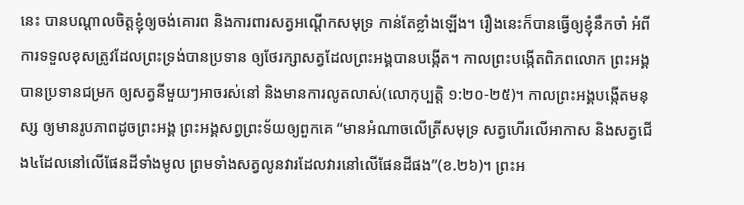នេះ បានបណ្តាលចិត្តខ្ញុំឲ្យចង់គោរព និងការពារសត្វអណ្តើកសមុទ្រ កាន់តែខ្លាំងឡើង។ រឿងនេះក៏បានធ្វើឲ្យខ្ញុំនឹកចាំ អំពីការទទួលខុសត្រូវដែលព្រះទ្រង់បានប្រទាន ឲ្យថែរក្សាសត្វដែលព្រះអង្គបានបង្កើត។ កាលព្រះបង្កើតពិភពលោក ព្រះអង្គបានប្រទានជម្រក ឲ្យសត្វនីមួយៗអាចរស់នៅ និងមានការលូតលាស់(លោកុប្បត្តិ ១:២០-២៥)។ កាលព្រះអង្គបង្កើតមនុស្ស ឲ្យមានរូបភាពដូចព្រះអង្គ ព្រះអង្គសព្វព្រះទ័យឲ្យពួកគេ “មានអំណាចលើត្រីសមុទ្រ សត្វហើរលើអាកាស និងសត្វជើង៤ដែលនៅលើផែនដីទាំងមូល ព្រមទាំងសត្វលូនវារដែលវារនៅលើផែនដីផង”(ខ.២៦)។ ព្រះអ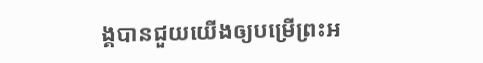ង្គបានជួយយើងឲ្យបម្រើព្រះអ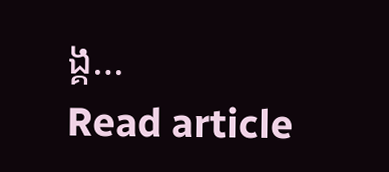ង្គ…
Read article